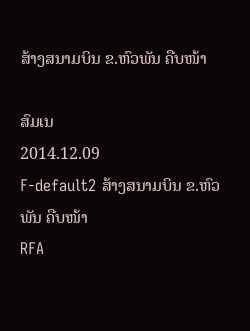ສ້າງສນາມບິນ ຂ.ຫົວພັນ ຄືບໜ້າ

ສົມເນ
2014.12.09
F-default2 ສ້າງສນາມບິນ ຂ.ຫົວພັນ ຄືບໜ້າ
RFA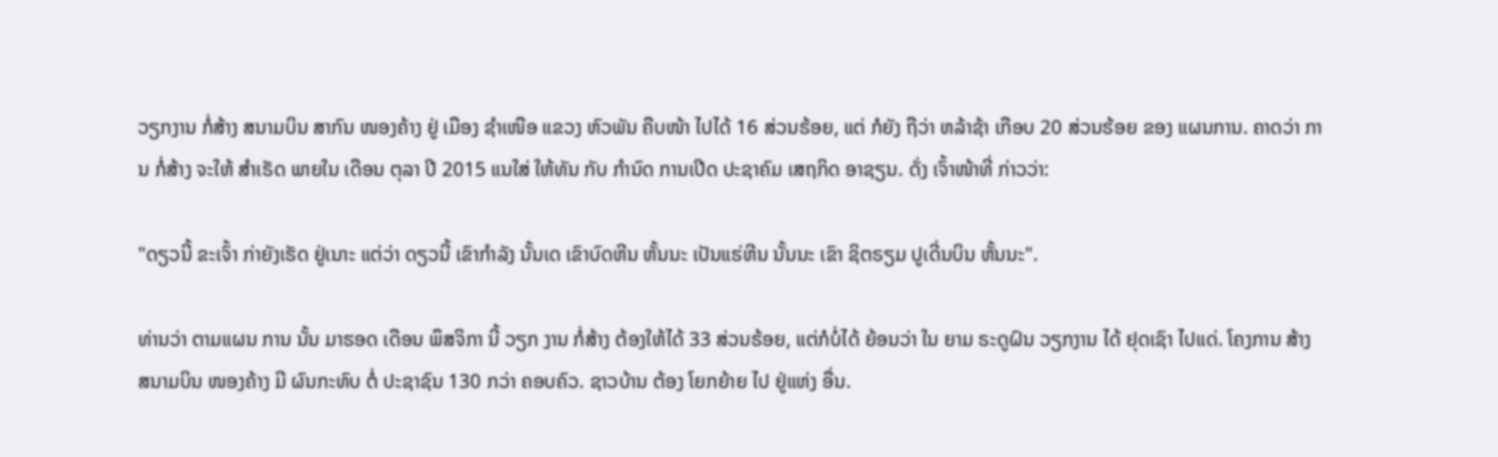ວຽກງານ ກໍ່ສ້າງ ສນາມບິນ ສາກົນ ໜອງຄ້າງ ຢູ່ ເມືອງ ຊໍາເໜືອ ແຂວງ ຫົວພັນ ຄືບໜ້າ ໄປໄດ້ 16 ສ່ວນຮ້ອຍ, ແຕ່ ກໍຍັງ ຖືວ່າ ຫລ້າຊ້າ ເກືອບ 20 ສ່ວນຮ້ອຍ ຂອງ ແຜນການ. ຄາດວ່າ ການ ກໍ່ສ້າງ ຈະໃຫ້ ສໍາເຣັດ ພາຍໃນ ເດືອນ ຕຸລາ ປີ 2015 ແນໃສ່ ໃຫ້ທັນ ກັບ ກໍານົດ ການເປີດ ປະຊາຄົມ ເສຖກິດ ອາຊຽນ. ດັ່ງ ເຈົ້າໜ້າທີ່ ກ່າວວ່າ:

"ດຽວນີ້ ຂະເຈົ້າ ກ່າຍັງເຮັດ ຢູ່ເນາະ ແຕ່ວ່າ ດຽວນີ້ ເຂົາກໍາລັງ ນັ້ນເດ ເຂົາບົດຫີນ ຫັ້ນນະ ເປັນແຮ່ຫີນ ນັ້ນນະ ເຂົາ ຊິຕຣຽມ ປູເດີ່ນບິນ ຫັ້ນນະ".

ທ່ານວ່າ ຕາມແຜນ ການ ນັ້ນ ມາຮອດ ເດືອນ ພຶສຈິກາ ນີ້ ວຽກ ງານ ກໍ່ສ້າງ ຕ້ອງໃຫ້ໄດ້ 33 ສ່ວນຮ້ອຍ, ແຕ່ກໍບໍ່ໄດ້ ຍ້ອນວ່າ ໃນ ຍາມ ຣະດູຝົນ ວຽກງານ ໄດ້ ຢຸດເຊົາ ໄປແດ່. ໂຄງການ ສ້າງ ສນາມບິນ ໜອງຄ້າງ ມີ ຜົນກະທົບ ຕໍ່ ປະຊາຊົນ 130 ກວ່າ ຄອບຄົວ. ຊາວບ້ານ ຕ້ອງ ໂຍກຍ້າຍ ໄປ ຢູ່ແຫ່ງ ອື່ນ.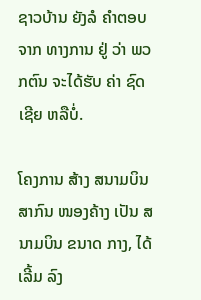ຊາວບ້ານ ຍັງລໍ ຄໍາຕອບ ຈາກ ທາງການ ຢູ່ ວ່າ ພວກຕົນ ຈະໄດ້ຮັບ ຄ່າ ຊົດເຊີຍ ຫລືບໍ່.

ໂຄງການ ສ້າງ ສນາມບິນ ສາກົນ ໜອງຄ້າງ ເປັນ ສນາມບິນ ຂນາດ ກາງ, ໄດ້ ເລີ້ມ ລົງ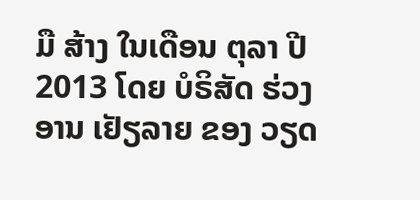ມື ສ້າງ ໃນເດືອນ ຕຸລາ ປີ 2013 ໂດຍ ບໍຣິສັດ ຮ່ວງ ອານ ເຢັຽລາຍ ຂອງ ວຽດ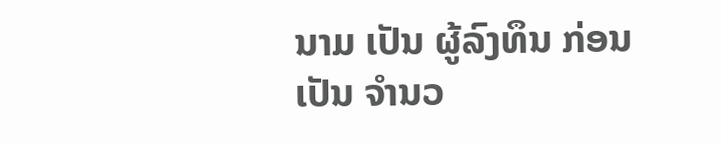ນາມ ເປັນ ຜູ້ລົງທຶນ ກ່ອນເປັນ ຈໍານວ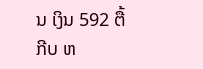ນ ເງິນ 592 ຕື້ກີບ ຫ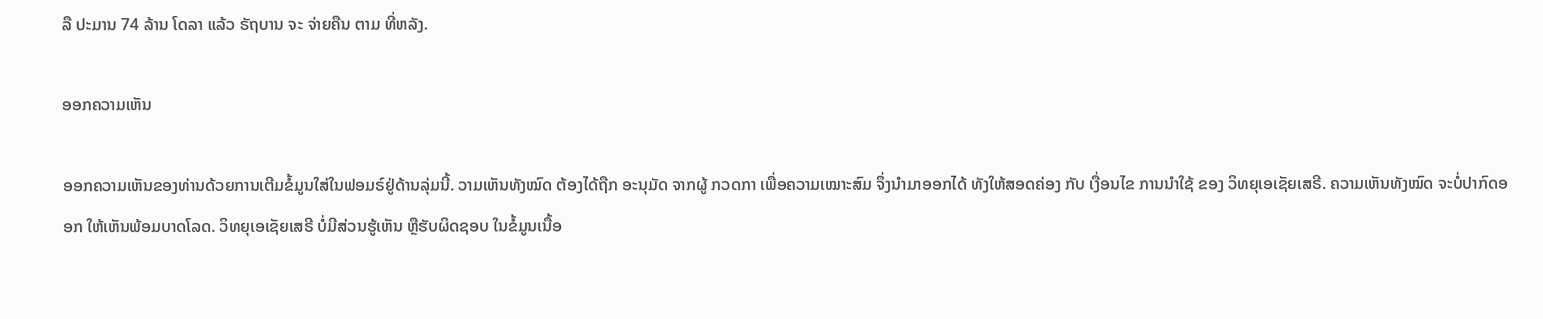ລື ປະມານ 74 ລ້ານ ໂດລາ ແລ້ວ ຣັຖບານ ຈະ ຈ່າຍຄືນ ຕາມ ທີ່ຫລັງ.

ອອກຄວາມເຫັນ

ອອກຄວາມເຫັນຂອງທ່ານດ້ວຍການເຕີມຂໍ້ມູນໃສ່ໃນຟອມຣ໌ຢູ່ດ້ານລຸ່ມນີ້. ວາມເຫັນທັງໝົດ ຕ້ອງໄດ້ຖືກ ອະນຸມັດ ຈາກຜູ້ ກວດກາ ເພື່ອຄວາມເໝາະສົມ ຈຶ່ງນໍາມາອອກໄດ້ ທັງໃຫ້ສອດຄ່ອງ ກັບ ເງື່ອນໄຂ ການນຳໃຊ້ ຂອງ ວິທຍຸເອເຊັຍເສຣີ. ຄວາມເຫັນທັງໝົດ ຈະບໍ່ປາກົດອອກ ໃຫ້ເຫັນພ້ອມບາດໂລດ. ວິທຍຸເອເຊັຍເສຣີ ບໍ່ມີສ່ວນຮູ້ເຫັນ ຫຼືຮັບຜິດຊອບ ໃນຂໍ້ມູນເນື້ອ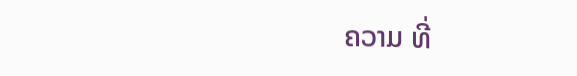ຄວາມ ທີ່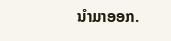ນໍາມາອອກ.